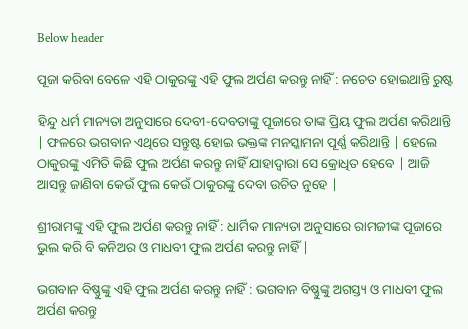Below header

ପୂଜା କରିବା ବେଳେ ଏହି ଠାକୁରଙ୍କୁ ଏହି ଫୁଲ ଅର୍ପଣ କରନ୍ତୁ ନାହିଁ : ନଚେତ ହୋଇଥାନ୍ତି ରୁଷ୍ଟ

ହିନ୍ଦୁ ଧର୍ମ ମାନ୍ୟତା ଅନୁସାରେ ଦେବୀ-ଦେବତାଙ୍କୁ ପୂଜାରେ ତାଙ୍କ ପ୍ରିୟ ଫୁଲ ଅର୍ପଣ କରିଥାନ୍ତି | ଫଳରେ ଭଗବାନ ଏଥିରେ ସନ୍ତୁଷ୍ଟ ହୋଇ ଭକ୍ତଙ୍କ ମନସ୍କାମନା ପୂର୍ଣ୍ଣ କରିଥାନ୍ତି | ହେଲେ ଠାକୁରଙ୍କୁ ଏମିତି କିଛି ଫୁଲ ଅର୍ପଣ କରନ୍ତୁ ନାହିଁ ଯାହାଦ୍ୱାରା ସେ କ୍ରୋଧିତ ହେବେ | ଆଜି ଆସନ୍ତୁ ଜାଣିବା କେଉଁ ଫୁଲ କେଉଁ ଠାକୁରଙ୍କୁ ଦେବା ଉଚିତ ନୁହେ |

ଶ୍ରୀରାମଙ୍କୁ ଏହି ଫୁଲ ଅର୍ପଣ କରନ୍ତୁ ନାହିଁ : ଧାର୍ମିକ ମାନ୍ୟତା ଅନୁସାରେ ରାମଜୀଙ୍କ ପୂଜାରେ ଭୁଲ କରି ବି କନିଅର ଓ ମାଧବୀ ଫୁଲ ଅର୍ପଣ କରନ୍ତୁ ନାହିଁ |

ଭଗବାନ ବିଷ୍ଣୁଙ୍କୁ ଏହି ଫୁଲ ଅର୍ପଣ କରନ୍ତୁ ନାହିଁ : ଭଗବାନ ବିଷ୍ଣୁଙ୍କୁ ଅଗସ୍ତ୍ୟ ଓ ମାଧବୀ ଫୁଲ ଅର୍ପଣ କରନ୍ତୁ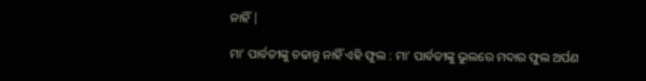ନାହିଁ |

ମା’ ପାର୍ବତୀଙ୍କୁ ଚଢାନ୍ତୁ ନାହିଁ ଏହି ଫୁଲ : ମା’ ପାର୍ବତୀଙ୍କୁ ଭୁଲରେ ମଦାର ଫୁଲ ଅର୍ପଣ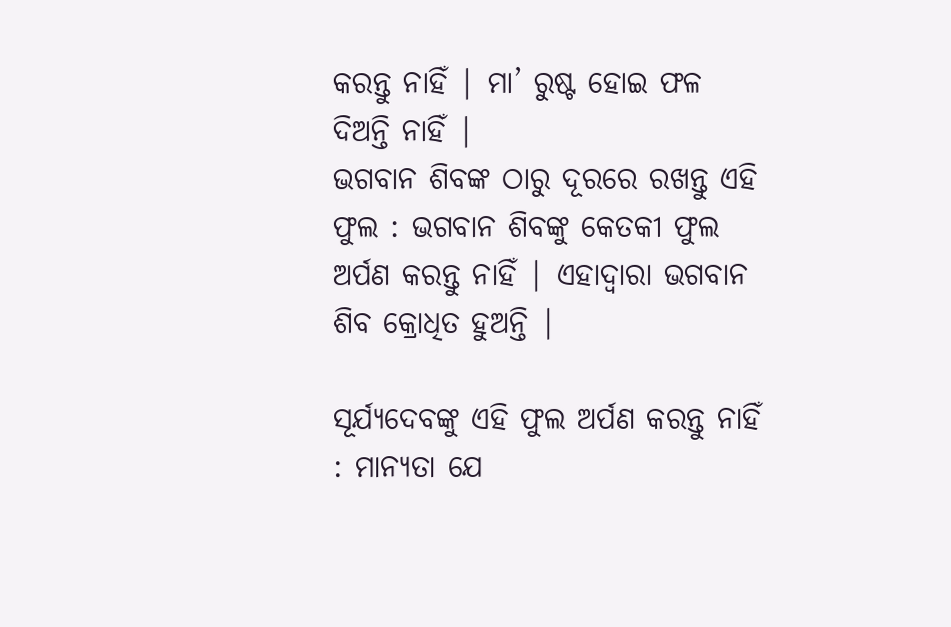କରନ୍ତୁ ନାହିଁ | ମା’ ରୁଷ୍ଟ ହୋଇ ଫଳ ଦିଅନ୍ତି ନାହିଁ |
ଭଗବାନ ଶିବଙ୍କ ଠାରୁ ଦୂରରେ ରଖନ୍ତୁ ଏହି ଫୁଲ : ଭଗବାନ ଶିବଙ୍କୁ କେତକୀ ଫୁଲ ଅର୍ପଣ କରନ୍ତୁ ନାହିଁ | ଏହାଦ୍ୱାରା ଭଗବାନ ଶିବ କ୍ରୋଧିତ ହୁଅନ୍ତି |

ସୂର୍ଯ୍ୟଦେବଙ୍କୁ ଏହି ଫୁଲ ଅର୍ପଣ କରନ୍ତୁ ନାହିଁ : ମାନ୍ୟତା ଯେ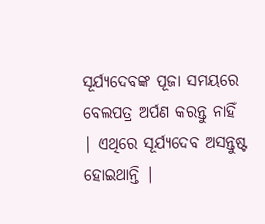ସୂର୍ଯ୍ୟଦେବଙ୍କ ପୂଜା ସମୟରେ ବେଲପତ୍ର ଅର୍ପଣ କରନ୍ତୁ ନାହିଁ | ଏଥିରେ ସୂର୍ଯ୍ୟଦେବ ଅସନ୍ତୁଷ୍ଟ ହୋଇଥାନ୍ତି |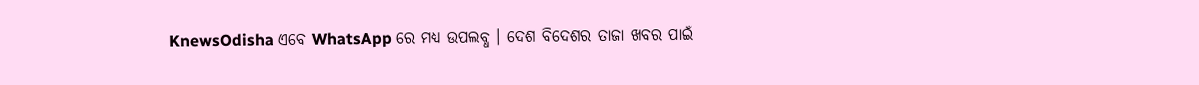KnewsOdisha ଏବେ WhatsApp ରେ ମଧ୍ୟ ଉପଲବ୍ଧ । ଦେଶ ବିଦେଶର ତାଜା ଖବର ପାଇଁ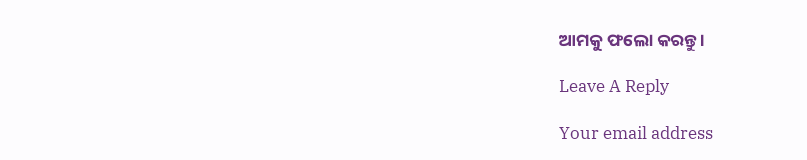ଆମକୁ ଫଲୋ କରନ୍ତୁ ।

Leave A Reply

Your email address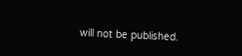will not be published.